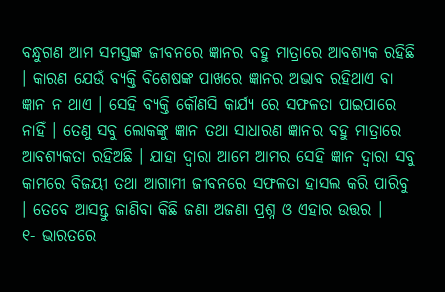ବନ୍ଧୁଗଣ ଆମ ସମସ୍ତଙ୍କ ଜୀବନରେ ଜ୍ଞାନର ବହୁ ମାତ୍ରାରେ ଆବଶ୍ୟକ ରହିଛି । କାରଣ ଯେଉଁ ବ୍ୟକ୍ତି ବିଶେଷଙ୍କ ପାଖରେ ଜ୍ଞାନର ଅଭାବ ରହିଥାଏ ବା ଜ୍ଞାନ ନ ଥାଏ । ସେହି ବ୍ୟକ୍ତି କୌଣସି କାର୍ଯ୍ୟ ରେ ସଫଳତା ପାଇପାରେ ନାହିଁ । ତେଣୁ ସବୁ ଲୋକଙ୍କୁ ଜ୍ଞାନ ତଥା ସାଧାରଣ ଜ୍ଞାନର ବହୁ ମାତ୍ରାରେ ଆବଶ୍ୟକତା ରହିଅଛି । ଯାହା ଦ୍ଵାରା ଆମେ ଆମର ସେହି ଜ୍ଞାନ ଦ୍ଵାରା ସବୁ କାମରେ ବିଜୟୀ ତଥା ଆଗାମୀ ଜୀବନରେ ସଫଳତା ହାସଲ କରି ପାରିବୁ । ତେବେ ଆସନ୍ତୁ ଜାଣିବା କିଛି ଜଣା ଅଜଣା ପ୍ରଶ୍ନ ଓ ଏହାର ଉତ୍ତର ।
୧- ଭାରତରେ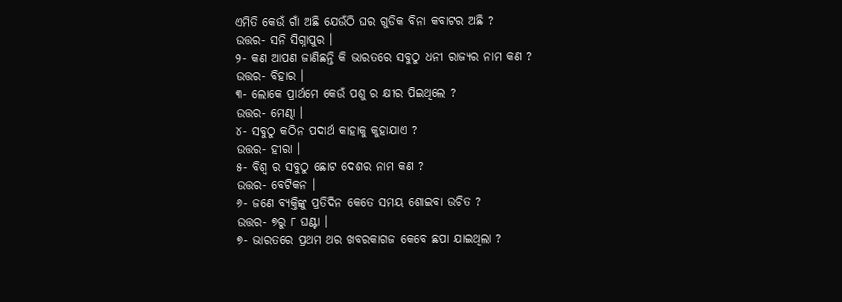ଏମିତି କେଉଁ ଗାଁ ଅଛି ଯେଉଁଠି ଘର ଗୁଡିକ ବିନା କବାଟର ଅଛି ?
ଉତ୍ତର- ସନି ସିଗ୍ନାପୁର ।
୨- କଣ ଆପଣ ଜାଣିଛନ୍ତି କି ଭାରତରେ ସବୁଠୁ ଧନୀ ରାଜ୍ୟର ନାମ କଣ ?
ଉତ୍ତର- ବିହାର ।
୩- ଲୋକେ ପ୍ରାର୍ଥମେ କେଉଁ ପଶୁ ର କ୍ଷୀର ପିଇଥିଲେ ?
ଉତ୍ତର- ମେଣ୍ଢା ।
୪- ସବୁଠୁ କଠିନ ପଦାର୍ଥ କାହାକୁ କୁହାଯାଏ ?
ଉତ୍ତର- ହୀରା ।
୫- ବିଶ୍ଵ ର ସବୁଠୁ ଛୋଟ ଦେଶର ନାମ କଣ ?
ଉତ୍ତର- ବେଟିକନ ।
୬- ଜଣେ ବ୍ୟକ୍ତିଙ୍କୁ ପ୍ରତିଦିନ କେତେ ସମୟ ଶୋଇବା ଉଚିତ ?
ଉତ୍ତର- ୭ରୁ ୮ ଘଣ୍ଟା ।
୭- ଭାରତରେ ପ୍ରଥମ ଥର ଖବରକାଗଜ କେବେ ଛପା ଯାଇଥିଲା ?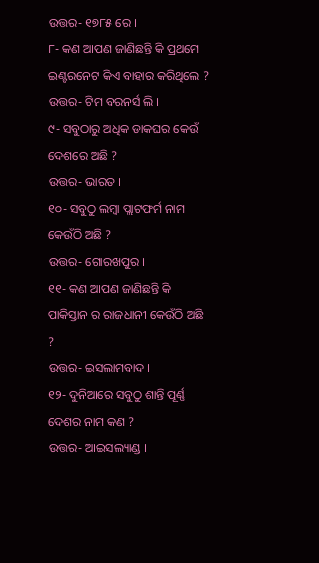ଉତ୍ତର- ୧୭୮୫ ରେ ।
୮- କଣ ଆପଣ ଜାଣିଛନ୍ତି କି ପ୍ରଥମେ ଇଣ୍ଟରନେଟ କିଏ ବାହାର କରିଥିଲେ ?
ଉତ୍ତର- ଟିମ ବରନର୍ସ ଲି ।
୯- ସବୁଠାରୁ ଅଧିକ ଡାକଘର କେଉଁ ଦେଶରେ ଅଛି ?
ଉତ୍ତର- ଭାରତ ।
୧୦- ସବୁଠୁ ଲମ୍ବା ପ୍ଲାଟଫର୍ମ ନାମ କେଉଁଠି ଅଛି ?
ଉତ୍ତର- ଗୋରଖପୁର ।
୧୧- କଣ ଆପଣ ଜାଣିଛନ୍ତି କି ପାକିସ୍ତାନ ର ରାଜଧାନୀ କେଉଁଠି ଅଛି ?
ଉତ୍ତର- ଇସଲାମବାଦ ।
୧୨- ଦୁନିଆରେ ସବୁଠୁ ଶାନ୍ତି ପୂର୍ଣ୍ଣ ଦେଶର ନାମ କଣ ?
ଉତ୍ତର- ଆଇସଲ୍ୟାଣ୍ଡ ।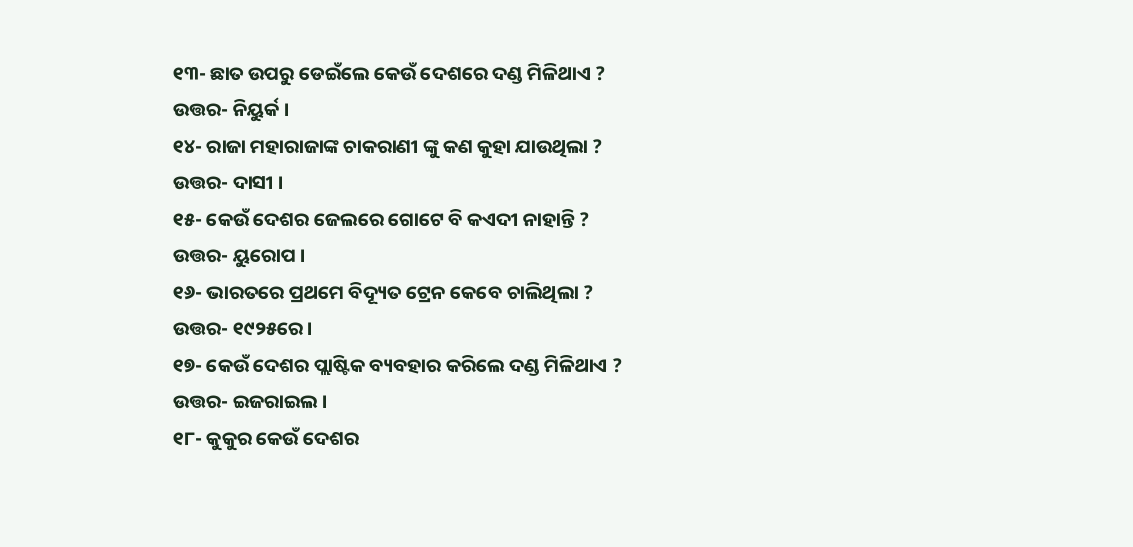୧୩- ଛାତ ଉପରୁ ଡେଇଁଲେ କେଉଁ ଦେଶରେ ଦଣ୍ଡ ମିଳିଥାଏ ?
ଉତ୍ତର- ନିୟୁର୍କ ।
୧୪- ରାଜା ମହାରାଜାଙ୍କ ଚାକରାଣୀ ଙ୍କୁ କଣ କୁହା ଯାଉଥିଲା ?
ଉତ୍ତର- ଦାସୀ ।
୧୫- କେଉଁ ଦେଶର ଜେଲରେ ଗୋଟେ ବି କଏଦୀ ନାହାନ୍ତି ?
ଉତ୍ତର- ୟୁରୋପ ।
୧୬- ଭାରତରେ ପ୍ରଥମେ ବିଦ୍ୟୂତ ଟ୍ରେନ କେବେ ଚାଲିଥିଲା ?
ଉତ୍ତର- ୧୯୨୫ରେ ।
୧୭- କେଉଁ ଦେଶର ପ୍ଲାଷ୍ଟିକ ବ୍ୟବହାର କରିଲେ ଦଣ୍ଡ ମିଳିଥାଏ ?
ଉତ୍ତର- ଇଜରାଇଲ ।
୧୮- କୁକୁର କେଉଁ ଦେଶର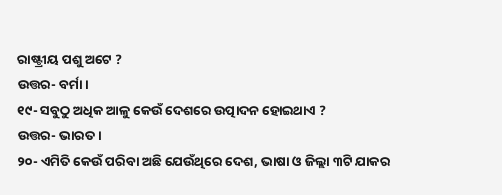ରାଷ୍ଟ୍ରୀୟ ପଶୁ ଅଟେ ?
ଉତ୍ତର- ବର୍ମା ।
୧୯- ସବୁଠୁ ଅଧିକ ଆଳୁ କେଉଁ ଦେଶରେ ଉତ୍ପାଦନ ହୋଇଥାଏ ?
ଉତ୍ତର- ଭାରତ ।
୨୦- ଏମିତି କେଉଁ ପରିବା ଅଛି ଯେଉଁଥିରେ ଦେଶ, ଭାଷା ଓ ଜିଲ୍ଲା ୩ଟି ଯାକର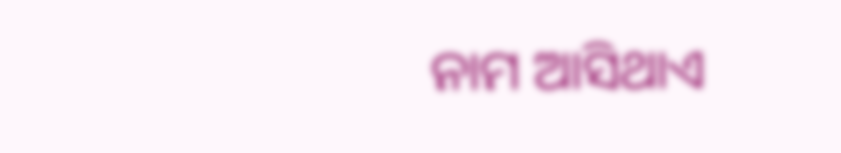ନାମ ଆସିଥାଏ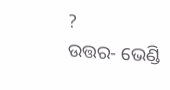?
ଉତ୍ତର- ଭେଣ୍ଡି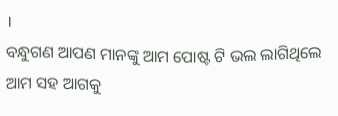।
ବନ୍ଧୁଗଣ ଆପଣ ମାନଙ୍କୁ ଆମ ପୋଷ୍ଟ ଟି ଭଲ ଲାଗିଥିଲେ ଆମ ସହ ଆଗକୁ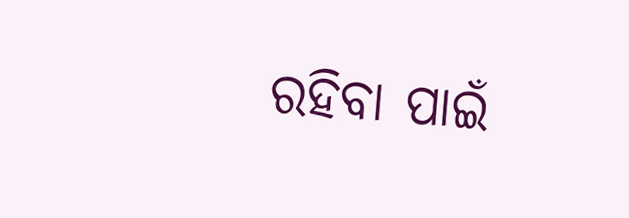ରହିବା ପାଇଁ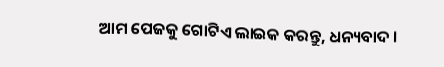ଆମ ପେଜକୁ ଗୋଟିଏ ଲାଇକ କରନ୍ତୁ, ଧନ୍ୟବାଦ ।